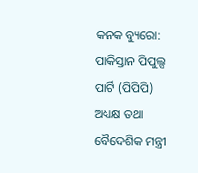କନକ ବ୍ୟୁରୋ: ପାକିସ୍ତାନ ପିପୁଲ୍ସ ପାର୍ଟି (ପିପିପି) ଅଧ୍ୟକ୍ଷ ତଥା ବୈଦେଶିକ ମନ୍ତ୍ରୀ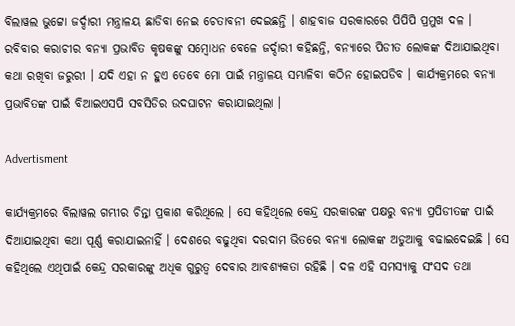ବିଲାୱଲ ଭୁଟ୍ଟୋ ଜର୍ଦ୍ଦାରୀ ମନ୍ତ୍ରାଳୟ ଛାଡିବା ନେଇ ଚେତାବନୀ ଦେଇଛନ୍ତି । ଶାହବାଜ ସରକାରରେ ପିପିପି ପ୍ରମୁଖ ଦଳ । ରବିବାର କରାଚୀର ବନ୍ୟା ପ୍ରଭାବିତ କୃଷକଙ୍କୁ ସମ୍ବୋଧନ ବେଳେ ଜର୍ଦ୍ଦାରୀ କହିଛନ୍ତି, ବନ୍ୟାରେ ପିଡୀତ ଲୋକଙ୍କ ଦିଆଯାଇଥିବା କଥା ରଖିବା ଜରୁରୀ । ଯଦି ଏହା ନ ହୁଏ ତେବେ ମୋ ପାଇଁ ମନ୍ତ୍ରାଳୟ ସମ୍ଭାଳିବା କଠିନ ହୋଇପଡିବ । କାର୍ଯ୍ୟକ୍ରମରେ ବନ୍ୟା ପ୍ରଭାବିତଙ୍କ ପାଇଁ ବିଆଇଏସପି ସବସିଡିର ଉଦଘାଟନ କରାଯାଇଥିଲା ।

Advertisment

କାର୍ଯ୍ୟକ୍ରମରେ ବିଲାୱଲ ଗମ୍ଭୀର ଚିନ୍ତା ପ୍ରକାଶ କରିଥିଲେ । ସେ କହିଥିଲେ କେନ୍ଦ୍ର ସରକାରଙ୍କ ପକ୍ଷରୁ ବନ୍ୟା ପ୍ରପିଡୀତଙ୍କ ପାଇଁ ଦିଆଯାଇଥିବା କଥା ପୂର୍ଣ୍ଣ କରାଯାଇନାହିଁ । ଦେଶରେ ବଢୁଥିବା ଦରଦାମ ଭିତରେ ବନ୍ୟା ଲୋକଙ୍କ ଅଡୁଆକୁ ବଢାଇଦେଇଛି । ସେ କହିଥିଲେ ଏଥିପାଇଁ କେନ୍ଦ୍ର ସରକାରଙ୍କୁ ଅଧିକ ଗୁରୁତ୍ୱ ଦେବାର ଆବଶ୍ୟକତା ରହିଛି । ଦଳ ଏହି ସମସ୍ୟାକୁ ସଂସଦ ତଥା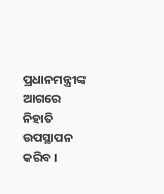ପ୍ରଧାନମନ୍ତ୍ରୀଙ୍କ ଆଗରେ ନିହାତି ଉପସ୍ଥାପନ କରିବ ।